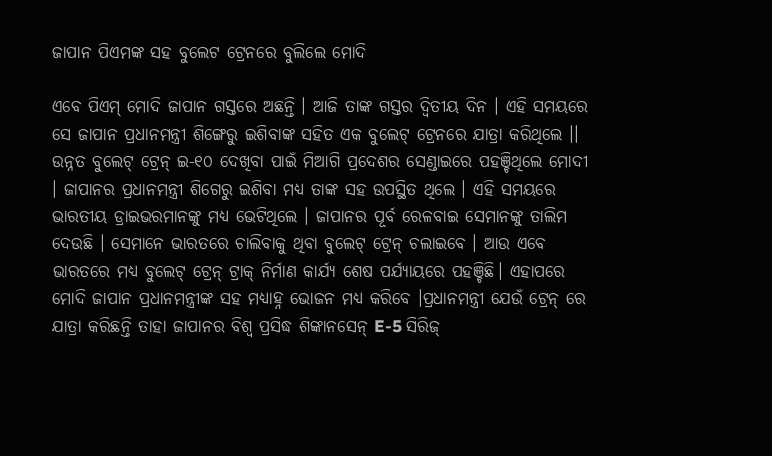ଜାପାନ ପିଏମଙ୍କ ସହ ବୁଲେଟ ଟ୍ରେନରେ ବୁଲିଲେ ମୋଦି

ଏବେ ପିଏମ୍ ମୋଦି ଜାପାନ ଗସ୍ତରେ ଅଛନ୍ତି । ଆଜି ତାଙ୍କ ଗସ୍ତର ଦ୍ବିତୀୟ ଦିନ । ଏହି ସମୟରେ ସେ ଜାପାନ ପ୍ରଧାନମନ୍ତ୍ରୀ ଶିଙ୍ଗେରୁ ଇଶିବାଙ୍କ ସହିତ ଏକ ବୁଲେଟ୍ ଟ୍ରେନରେ ଯାତ୍ରା କରିଥିଲେ ।। ଉନ୍ନତ ବୁଲେଟ୍ ଟ୍ରେନ୍ ଇ-୧୦ ଦେଖିବା ପାଇଁ ମିଆଗି ପ୍ରଦେଶର ସେଣ୍ଡାଇରେ ପହଞ୍ଚିଥିଲେ ମୋଦୀ । ଜାପାନର ପ୍ରଧାନମନ୍ତ୍ରୀ ଶିଗେରୁ ଇଶିବା ମଧ୍ୟ ତାଙ୍କ ସହ ଉପସ୍ଥିତ ଥିଲେ । ଏହି ସମୟରେ ଭାରତୀୟ ଡ୍ରାଇଭରମାନଙ୍କୁ ମଧ୍ୟ ଭେଟିଥିଲେ । ଜାପାନର ପୂର୍ବ ରେଳବାଇ ସେମାନଙ୍କୁ ତାଲିମ ଦେଉଛି । ସେମାନେ ଭାରତରେ ଚାଲିବାକୁ ଥିବା ବୁଲେଟ୍ ଟ୍ରେନ୍ ଚଲାଇବେ । ଆଉ ଏବେ ଭାରତରେ ମଧ୍ୟ ବୁଲେଟ୍ ଟ୍ରେନ୍ ଟ୍ରାକ୍ ନିର୍ମାଣ କାର୍ଯ୍ୟ ଶେଷ ପର୍ଯ୍ୟାୟରେ ପହଞ୍ଚିଛି। ଏହାପରେ ମୋଦି ଜାପାନ ପ୍ରଧାନମନ୍ତ୍ରୀଙ୍କ ସହ ମଧ୍ୟାହ୍ନ ଭୋଜନ ମଧ୍ୟ କରିବେ ।ପ୍ରଧାନମନ୍ତ୍ରୀ ଯେଉଁ ଟ୍ରେନ୍ ରେ ଯାତ୍ରା କରିଛନ୍ତି ତାହା ଜାପାନର ବିଶ୍ୱ ପ୍ରସିଦ୍ଧ ଶିଙ୍କାନସେନ୍ E-5 ସିରିଜ୍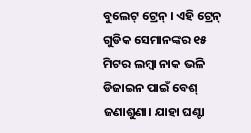ବୁଲେଟ୍ ଟ୍ରେନ୍ । ଏହି ଟ୍ରେନ୍ ଗୁଡିକ ସେମାନଙ୍କର ୧୫ ମିଟର ଲମ୍ବା ନାକ ଭଳି ଡିଜାଇନ ପାଇଁ ବେଶ୍ ଜଣାଶୁଣା। ଯାହା ଘଣ୍ଟା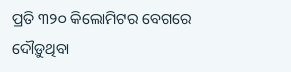ପ୍ରତି ୩୨୦ କିଲୋମିଟର ବେଗରେ ଦୌଡ଼ୁଥିବା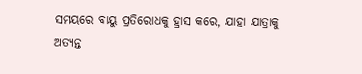ସମୟରେ ବାୟୁ ପ୍ରତିରୋଧକୁ ହ୍ରାସ କରେ, ଯାହା ଯାତ୍ରାକୁ ଅତ୍ୟନ୍ତ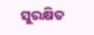ସୁରକ୍ଷିତ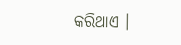କରିଥାଏ ।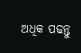ଅଧିକ ପଢନ୍ତୁ